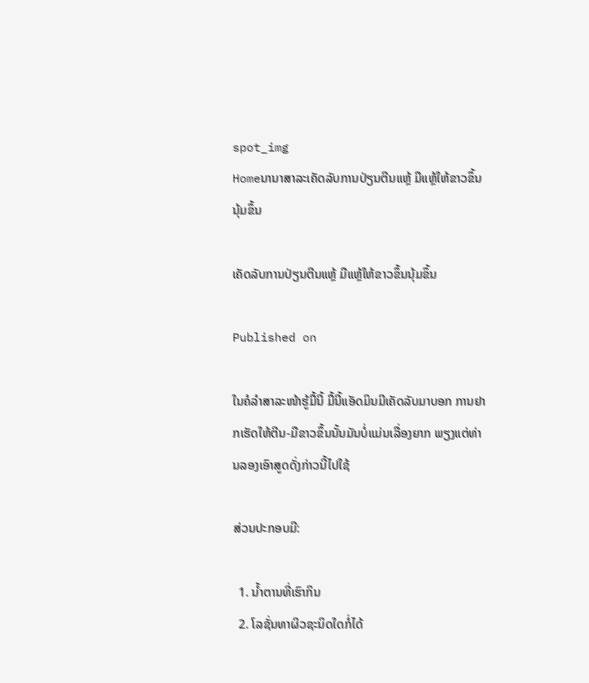spot_img
Homeນານາສາລະເຄັດລັບການປ່ຽນຕີນແຫຼ້ ມືແຫຼ້ໃຫ້ຂາວຂຶ້ນນຸ້ມຂຶ້ນ

ເຄັດລັບການປ່ຽນຕີນແຫຼ້ ມືແຫຼ້ໃຫ້ຂາວຂຶ້ນນຸ້ມຂຶ້ນ

Published on

ໃນຄໍລຳສາລະໜ້າຮູ້ມື້ນີ້ ມື້ນີ້ແອັດມິນມີເຄັດລັບມາບອກ ການຢາກເຮັດໃຫ້ຕີນ-ມືຂາວຂຶ້ນນັ້ນມັນບໍ່ແມ່ນເລື່ອງຍາກ ພຽງແຕ່ທ່ານລອງເອົາສູດດັ່ງກ່າວນີ້ໄປໃຊ້

ສ່ວນປະກອບມີ:

  1. ນ້ຳຕານທີ່ເຮົາກິນ
  2. ໂລຊັ່ນທາຜິວຊະນິດໃດກໍ່ໄດ້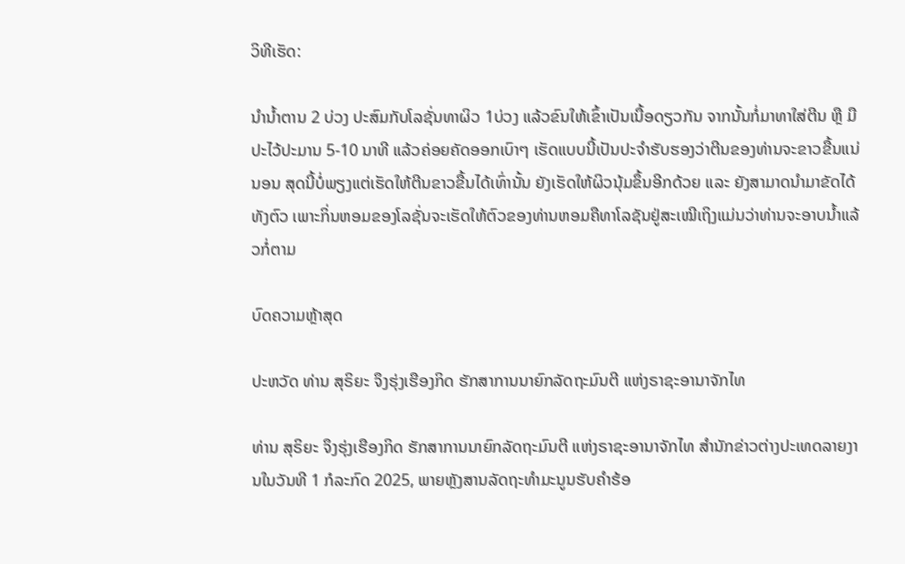ວິທີເຮັດ:

ນຳນ້ຳຕານ 2 ບ່ວງ ປະສົມກັບໂລຊັ່ນທາຜິວ 1ບ່ວງ ແລ້ວຂົນໃຫ້ເຂົ້າເປັນເນື້ອດຽວກັນ ຈາກນັ້ນກໍ່ມາທາໃສ່ຕີນ ຫຼື ມື ປະໄວ້ປະມານ 5-10 ນາທີ ແລ້ວຄ່ອຍຄັດອອກເບົາໆ ເຮັດແບບນີ້ເປັນປະຈຳຮັບຮອງວ່າຕີນຂອງທ່ານຈະຂາວຂື້ນແນ່ນອນ ສຸດນີ້ບໍ່ພຽງແຕ່ເຮັດໃຫ້ຕີນຂາວຂື້ນໄດ້ເທົ່ານັ້ນ ຍັງເຮັດໃຫ້ຜິວນຸ້ມຂຶ້ນອີກດ້ວຍ ແລະ ຍັງສາມາດນຳມາຂັດໄດ້ທັງຕົວ ເພາະກິ່ນຫອມຂອງໂລຊັ່ນຈະເຮັດໃຫ້ຕົວຂອງທ່ານຫອມຄືທາໂລຊັນຢູ່ສະເໝີເຖິງແມ່ນວ່າທ່ານຈະອາບນ້ຳແລ້ວກໍ່ຕາມ

ບົດຄວາມຫຼ້າສຸດ

ປະຫວັດ ທ່ານ ສຸຣິຍະ ຈຶງຮຸ່ງເຮືອງກິດ ຮັກສາການນາຍົກລັດຖະມົນຕີ ແຫ່ງຣາຊະອານາຈັກໄທ

ທ່ານ ສຸຣິຍະ ຈຶງຮຸ່ງເຮືອງກິດ ຮັກສາການນາຍົກລັດຖະມົນຕີ ແຫ່ງຣາຊະອານາຈັກໄທ ສຳນັກຂ່າວຕ່າງປະເທດລາຍງານໃນວັນທີ 1 ກໍລະກົດ 2025, ພາຍຫຼັງສານລັດຖະທຳມະນູນຮັບຄຳຮ້ອ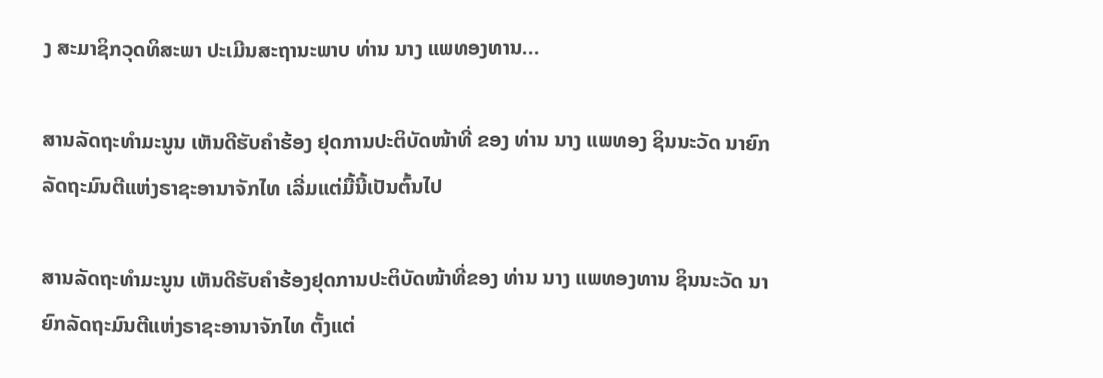ງ ສະມາຊິກວຸດທິສະພາ ປະເມີນສະຖານະພາບ ທ່ານ ນາງ ແພທອງທານ...

ສານລັດຖະທຳມະນູນ ເຫັນດີຮັບຄຳຮ້ອງ ຢຸດການປະຕິບັດໜ້າທີ່ ຂອງ ທ່ານ ນາງ ແພທອງ ຊິນນະວັດ ນາຍົກລັດຖະມົນຕີແຫ່ງຣາຊະອານາຈັກໄທ ເລີ່ມແຕ່ມື້ນີ້ເປັນຕົ້ນໄປ

ສານລັດຖະທຳມະນູນ ເຫັນດີຮັບຄຳຮ້ອງຢຸດການປະຕິບັດໜ້າທີ່ຂອງ ທ່ານ ນາງ ແພທອງທານ ຊິນນະວັດ ນາຍົກລັດຖະມົນຕີແຫ່ງຣາຊະອານາຈັກໄທ ຕັ້ງແຕ່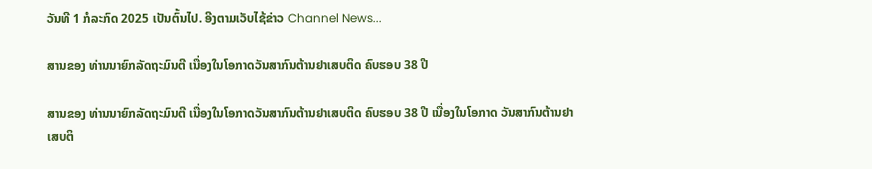ວັນທີ 1 ກໍລະກົດ 2025 ເປັນຕົ້ນໄປ. ອີງຕາມເວັບໄຊ້ຂ່າວ Channel News...

ສານຂອງ ທ່ານນາຍົກລັດຖະມົນຕີ ເນື່ອງໃນໂອກາດວັນສາກົນຕ້ານຢາເສບຕິດ ຄົບຮອບ 38 ປີ

ສານຂອງ ທ່ານນາຍົກລັດຖະມົນຕີ ເນື່ອງໃນໂອກາດວັນສາກົນຕ້ານຢາເສບຕິດ ຄົບຮອບ 38 ປີ ເນື່ອງໃນໂອກາດ ວັນສາກົນຕ້ານຢາເສບຕິ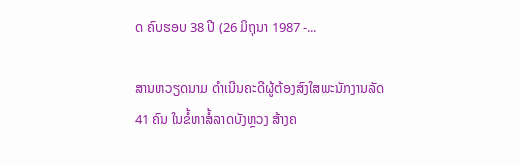ດ ຄົບຮອບ 38 ປີ (26 ມິຖຸນາ 1987 -...

ສານຫວຽດນາມ ດຳເນີນຄະດີຜູ້ຕ້ອງສົງໃສພະນັກງານລັດ 41 ຄົນ ໃນຂໍ້ຫາສໍ້ລາດບັງຫຼວງ ສ້າງຄ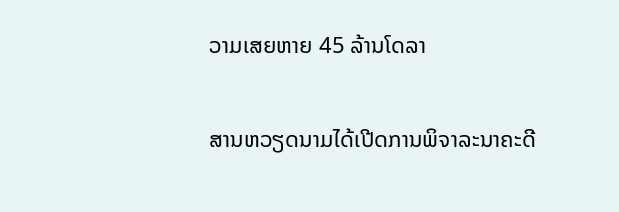ວາມເສຍຫາຍ 45 ລ້ານໂດລາ

ສານຫວຽດນາມໄດ້ເປີດການພິຈາລະນາຄະດີ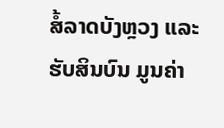ສໍ້ລາດບັງຫຼວງ ແລະ ຮັບສິນບົນ ມູນຄ່າ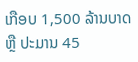ເກືອບ 1,500 ລ້ານບາດ ຫຼື ປະມານ 45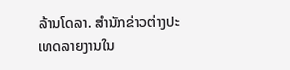ລ້ານໂດລາ. ສຳນັກຂ່າວຕ່າງປະເທດລາຍງານໃນ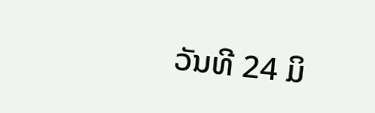ວັນທີ 24 ມິ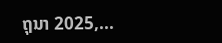ຖຸນາ 2025,...